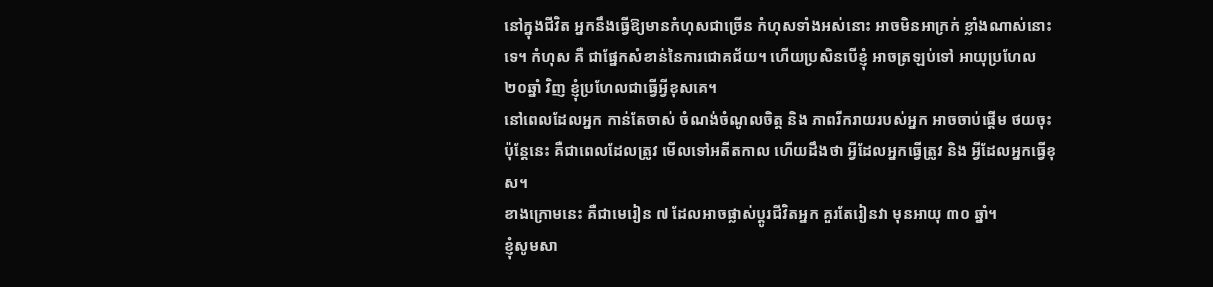នៅក្នុងជីវិត អ្នកនឹងធ្វើឱ្យមានកំហុសជាច្រើន កំហុសទាំងអស់នោះ អាចមិនអាក្រក់ ខ្លាំងណាស់នោះទេ។ កំហុស គឺ ជាផ្នែកសំខាន់នៃការជោគជ័យ។ ហើយប្រសិនបើខ្ញុំ អាចត្រឡប់ទៅ អាយុប្រហែល ២០ឆ្នាំ វិញ ខ្ញុំប្រហែលជាធ្វេីអ្វីខុសគេ។
នៅពេលដែលអ្នក កាន់តែចាស់ ចំណង់ចំណូលចិត្ត និង ភាពរីករាយរបស់អ្នក អាចចាប់ផ្តើម ថយចុះ ប៉ុន្តែនេះ គឺជាពេលដែលត្រូវ មេីលទៅអតីតកាល ហេីយដឹងថា អ្វីដែលអ្នកធ្វេីត្រូវ និង អ្វីដែលអ្នកធ្វេីខុស។
ខាងក្រោមនេះ គឺជាមេរៀន ៧ ដែលអាចផ្លាស់ប្តូរជីវិតអ្នក គួរតែរៀនវា មុនអាយុ ៣០ ឆ្នាំ។
ខ្ញុំសូមសា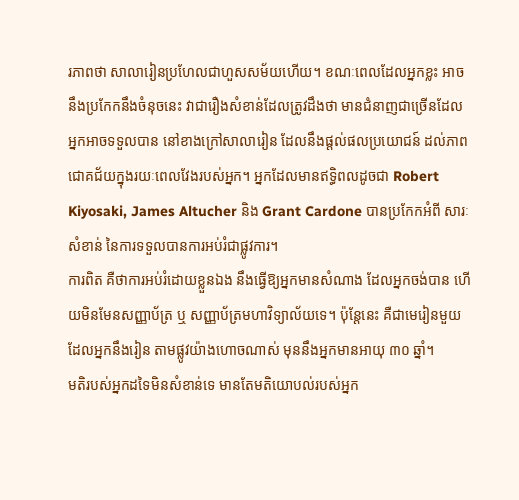រភាពថា សាលារៀនប្រហែលជាហួសសម័យហេីយ។ ខណៈពេលដែលអ្នកខ្លះ អាចនឹងប្រកែកនឹងចំនុចនេះ វាជារឿងសំខាន់ដែលត្រូវដឹងថា មានជំនាញជាច្រើនដែលអ្នកអាចទទួលបាន នៅខាងក្រៅសាលារៀន ដែលនឹងផ្តល់ផលប្រយោជន៍ ដល់ភាពជោគជ័យក្នុងរយៈពេលវែងរបស់អ្នក។ អ្នកដែលមានឥទ្ធិពលដូចជា Robert Kiyosaki, James Altucher និង Grant Cardone បានប្រកែកអំពី សារៈសំខាន់ នៃការទទួលបានការអប់រំជាផ្លូវការ។
ការពិត គឺថាការអប់រំដោយខ្លួនឯង នឹងធ្វើឱ្យអ្នកមានសំណាង ដែលអ្នកចង់បាន ហើយមិនមែនសញ្ញាប័ត្រ ឬ សញ្ញាប័ត្រមហាវិទ្យាល័យទេ។ ប៉ុន្តែនេះ គឺជាមេរៀនមួយ ដែលអ្នកនឹងរៀន តាមផ្លូវយ៉ាងហោចណាស់ មុននឹងអ្នកមានអាយុ ៣០ ឆ្នាំ។
មតិរបស់អ្នកដទៃមិនសំខាន់ទេ មានតែមតិយោបល់របស់អ្នក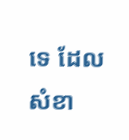ទេ ដែលសំខា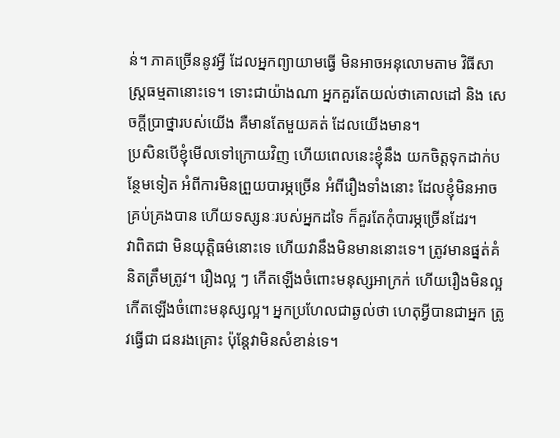ន់។ ភាគច្រើននូវអ្វី ដែលអ្នកព្យាយាមធ្វើ មិនអាចអនុលោមតាម វិធីសាស្រ្តធម្មតានោះទេ។ ទោះជាយ៉ាងណា អ្នកគួរតែយល់ថាគោលដៅ និង សេចក្តីប្រាថ្នារបស់យើង គឺមានតែមួយគត់ ដែលយើងមាន។
ប្រសិនបើខ្ញុំមេីលទៅក្រោយវិញ ហេីយពេលនេះខ្ញុំនឹង យកចិត្តទុកដាក់បន្ថែមទៀត អំពីការមិនព្រួយបារម្ភច្រើន អំពីរឿងទាំងនោះ ដែលខ្ញុំមិនអាចគ្រប់គ្រងបាន ហើយទស្សនៈរបស់អ្នកដទៃ ក៏គួរតែកុំបារម្ភច្រេីនដែរ។
វាពិតជា មិនយុត្តិធម៌នោះទេ ហើយវានឹងមិនមាននោះទេ។ ត្រូវមានផ្នត់គំនិតត្រឹមត្រូវ។ រឿងល្អ ៗ កើតឡើងចំពោះមនុស្សអាក្រក់ ហើយរឿងមិនល្អ កើតឡើងចំពោះមនុស្សល្អ។ អ្នកប្រហែលជាឆ្ងល់ថា ហេតុអ្វីបានជាអ្នក ត្រូវធ្វើជា ជនរងគ្រោះ ប៉ុន្ដែវាមិនសំខាន់ទេ។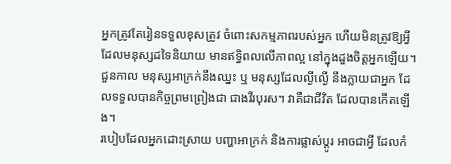អ្នកត្រូវតែរៀនទទួលខុសត្រូវ ចំពោះសកម្មភាពរបស់អ្នក ហើយមិនត្រូវឱ្យអ្វី ដែលមនុស្សដទៃនិយាយ មានឥទ្ធិពលលើភាពល្អ នៅក្នុងដួងចិត្តអ្នកឡើយ។ ជួនកាល មនុស្សអាក្រក់នឹងឈ្នះ ឬ មនុស្សដែលល្ងីល្ងើ នឹងក្លាយជាអ្នក ដែលទទួលបានកិច្ចព្រមព្រៀងជា ជាងវីរបុរស។ វាគឺជាជីវិត ដែលបានកើតឡើង។
របៀបដែលអ្នកដោះស្រាយ បញ្ហាអាក្រក់ និងការផ្លាស់ប្តូរ អាចជាអ្វី ដែលកំ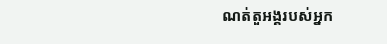ណត់តួអង្គរបស់អ្នក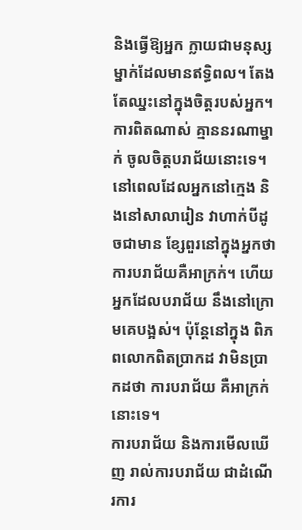និងធ្វើឱ្យអ្នក ក្លាយជាមនុស្សម្នាក់ដែលមានឥទ្ធិពល។ តែងតែឈ្នះនៅក្នុងចិត្តរបស់អ្នក។
ការពិតណាស់ គ្មាននរណាម្នាក់ ចូលចិត្តបរាជ័យនោះទេ។ នៅពេលដែលអ្នកនៅក្មេង និងនៅសាលារៀន វាហាក់បីដូចជាមាន ខ្សែពួរនៅក្នុងអ្នកថា ការបរាជ័យគឺអាក្រក់។ ហើយអ្នកដែលបរាជ័យ នឹងនៅក្រោមគេបង្អស់។ ប៉ុន្តែនៅក្នុង ពិភពលោកពិតប្រាកដ វាមិនប្រាកដថា ការបរាជ័យ គឺអាក្រក់នោះទេ។
ការបរាជ័យ និងការមើលឃើញ រាល់ការបរាជ័យ ជាដំណើរការ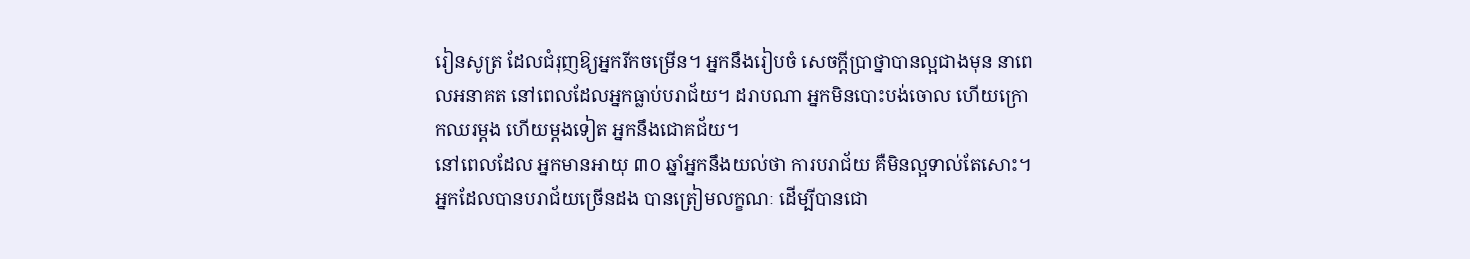រៀនសូត្រ ដែលជំរុញឱ្យអ្នករីកចម្រើន។ អ្នកនឹងរៀបចំ សេចក្តីប្រាថ្នាបានល្អជាងមុន នាពេលអនាគត នៅពេលដែលអ្នកធ្លាប់បរាជ័យ។ ដរាបណា អ្នកមិនបោះបង់ចោល ហេីយក្រោកឈរម្តង ហេីយម្តងទៀត អ្នកនឹងជោគជ័យ។
នៅពេលដែល អ្នកមានអាយុ ៣០ ឆ្នាំអ្នកនឹងយល់ថា ការបរាជ័យ គឺមិនល្អទាល់តែសោះ។ អ្នកដែលបានបរាជ័យច្រើនដង បានត្រៀមលក្ខណៈ ដេីម្បីបានជោ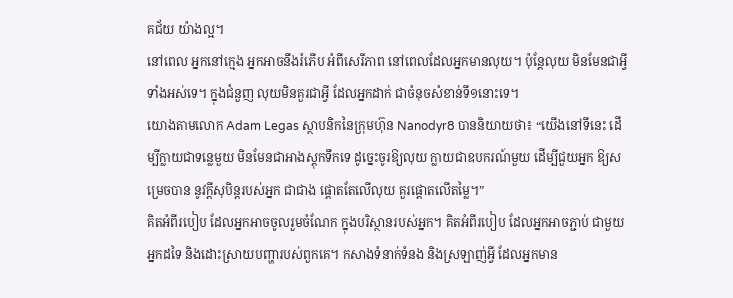គជ័យ យ៉ាងល្អ។
នៅពេល អ្នកនៅក្មេង អ្នកអាចនឹងរំភើប អំពីសេរីភាព នៅពេលដែលអ្នកមានលុយ។ ប៉ុន្តែលុយ មិនមែនជាអ្វីទាំងអស់ទេ។ ក្នុងជំនួញ លុយមិនគួរជាអ្វី ដែលអ្នកដាក់ ជាចំនុចសំខាន់ទី១នោះទេ។
យោងតាមលោក Adam Legas ស្ថាបនិកនៃក្រុមហ៊ុន Nanodyr8 បាននិយាយថា៖ “យើងនៅទីនេះ ដើម្បីក្លាយជាទន្លេមួយ មិនមែនជាអាងស្តុកទឹកទេ ដូច្នេះចូរឱ្យលុយ ក្លាយជាឧបករណ៍មួយ ដើម្បីជួយអ្នក ឱ្យសម្រេចបាន នូវក្តីសុបិន្តរបស់អ្នក ជាជាង ផ្តោតតែលើលុយ គួរផ្តោតលើតម្លៃ។”
គិតអំពីរបៀប ដែលអ្នកអាចចូលរួមចំណែក ក្នុងបរិស្ថានរបស់អ្នក។ គិតអំពីរបៀប ដែលអ្នកអាចភ្ជាប់ ជាមួយអ្នកដទៃ និងដោះស្រាយបញ្ហារបស់ពួកគេ។ កសាងទំនាក់ទំនង និងស្រឡាញ់អ្វី ដែលអ្នកមាន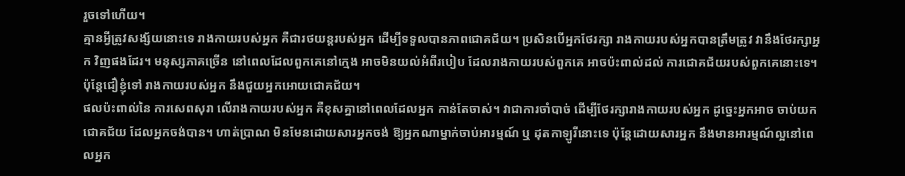រួចទៅហើយ។
គ្មានអ្វីត្រូវសង្ស័យនោះទេ រាងកាយរបស់អ្នក គឺជារថយន្តរបស់អ្នក ដើម្បីទទួលបានភាពជោគជ័យ។ ប្រសិនបើអ្នកថែរក្សា រាងកាយរបស់អ្នកបានត្រឹមត្រូវ វានឹងថែរក្សាអ្នក វិញផងដែរ។ មនុស្សភាគច្រើន នៅពេលដែលពួកគេនៅក្មេង អាចមិនយល់អំពីរបៀប ដែលរាងកាយរបស់ពួកគេ អាចប៉ះពាល់ដល់ ការជោគជ័យរបស់ពួកគេនោះទេ។ ប៉ុន្តែជឿខ្ញុំទៅ រាងកាយរបស់អ្នក នឹងជួយអ្នកអោយជោគជ័យ។
ផលប៉ះពាល់នៃ ការសេពសុរា លើរាងកាយរបស់អ្នក គឺខុសគ្នានៅពេលដែលអ្នក កាន់តែចាស់។ វាជាការចាំបាច់ ដើម្បីថែរក្សារាងកាយរបស់អ្នក ដូច្នេះអ្នកអាច ចាប់យកជោគជ័យ ដែលអ្នកចង់បាន។ ហាត់ប្រាណ មិនមែនដោយសារអ្នកចង់ ឱ្យអ្នកណាម្នាក់ចាប់អារម្មណ៍ ឬ ដុតកាឡូរីនោះទេ ប៉ុន្តែដោយសារអ្នក នឹងមានអារម្មណ៍ល្អនៅពេលអ្នក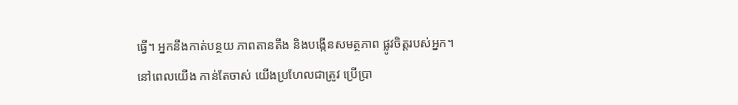ធ្វើ។ អ្នកនឹងកាត់បន្ថយ ភាពតានតឹង និងបង្កើនសមត្ថភាព ផ្លូវចិត្តរបស់អ្នក។
នៅពេលយើង កាន់តែចាស់ យើងប្រហែលជាត្រូវ ប្រេីប្រា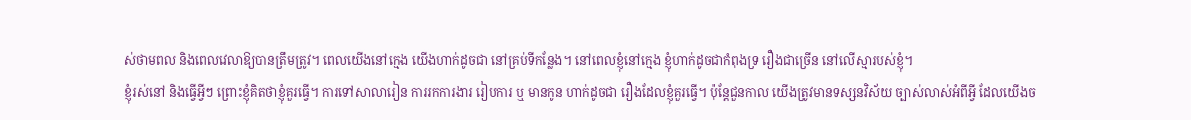ស់ថាមពល និងពេលវេលាឱ្យបានត្រឹមត្រូវ។ ពេលយើងនៅក្មេង យើងហាក់ដូចជា នៅគ្រប់ទីកន្លែង។ នៅពេលខ្ញុំនៅក្មេង ខ្ញុំហាក់ដូចជាកំពុងទ្រ រឿងជាច្រេីន នៅលើស្មារបស់ខ្ញុំ។
ខ្ញុំរស់នៅ និងធ្វើអ្វីៗ ព្រោះខ្ញុំគិតថាខ្ញុំគួរធ្វើ។ ការទៅសាលារៀន ការរកការងារ រៀបការ ឬ មានកូន ហាក់ដូចជា រឿងដែលខ្ញុំគួរធ្វេី។ ប៉ុន្តែជួនកាល យើងត្រូវមានទស្សនវិស័យ ច្បាស់លាស់អំពីអ្វី ដែលយើងច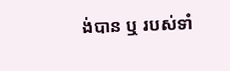ង់បាន ឬ របស់ទាំ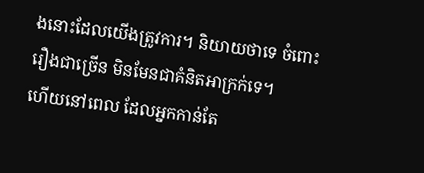ងនោះដែលយើងត្រូវការ។ និយាយថាទេ ចំពោះរឿងជាច្រើន មិនមែនជាគំនិតអាក្រក់ទេ។
ហើយនៅពេល ដែលអ្នកកាន់តែ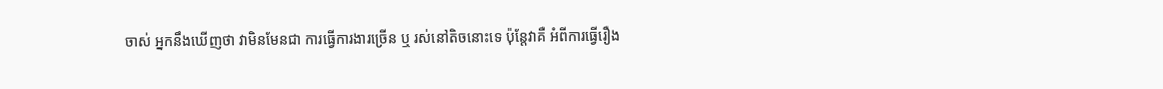ចាស់ អ្នកនឹងឃើញថា វាមិនមែនជា ការធ្វើការងារច្រើន ឬ រស់នៅតិចនោះទេ ប៉ុន្តែវាគឺ អំពីការធ្វើរឿង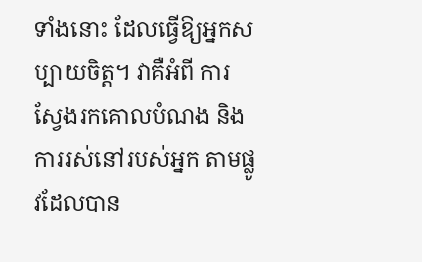ទាំងនោះ ដែលធ្វើឱ្យអ្នកសប្បាយចិត្ត។ វាគឺអំពី ការស្វែងរកគោលបំណង និងការរស់នៅរបស់អ្នក តាមផ្លូវដែលបាន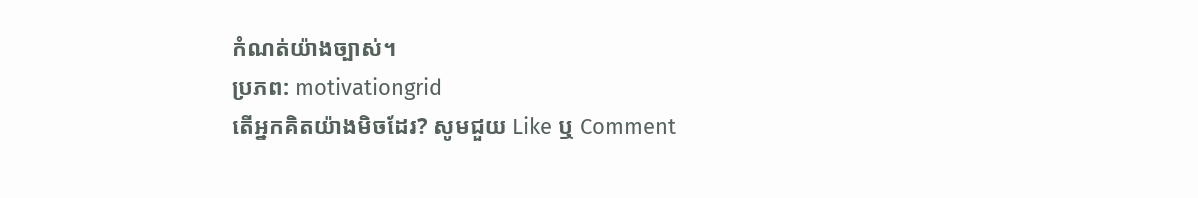កំណត់យ៉ាងច្បាស់។
ប្រភព: motivationgrid
តេីអ្នកគិតយ៉ាងមិចដែរ? សូមជួយ Like ឬ Comment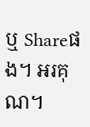ឬ Shareផង។ អរគុណ។